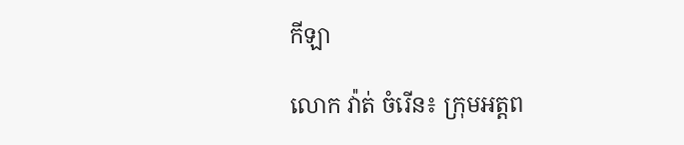កីឡា

លោក វ៉ាត់ ចំរើន៖ ក្រុមអត្តព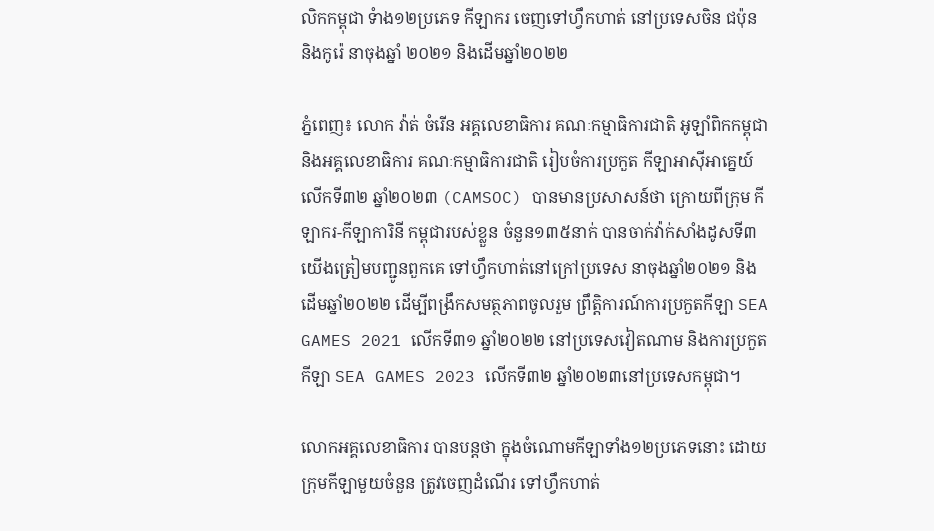លិកកម្ពុជា ទំាង១២ប្រភេទ កីឡាករ ចេញទៅហ្វឹកហាត់ នៅប្រទេសចិន ជប៉ុន និងកូរ៉េ នាចុងឆ្នាំ ២០២១ និងដើមឆ្នាំ២០២២

ភ្នំពេញ៖ លោក វ៉ាត់ ចំរើន អគ្គលេខាធិការ គណៈកម្មាធិការជាតិ អូឡាំពិកកម្ពុជា និងអគ្គលេខាធិការ គណៈកម្មាធិការជាតិ រៀបចំការប្រកួត កីឡាអាស៊ីអាគ្នេយ៍ លើកទី៣២ ឆ្នាំ២០២៣ (CAMSOC) បានមានប្រសាសន៍ថា ក្រោយពីក្រុម កីឡាករ-កីឡាការិនី កម្ពុជារបស់ខ្លួន ចំនួន១៣៥នាក់ បានចាក់វ៉ាក់សាំងដូសទី៣ យើងត្រៀមបញ្ជូនពួកគេ ទៅហ្វឹកហាត់នៅក្រៅប្រទេស នាចុងឆ្នាំ២០២១ និងដើមឆ្នាំ២០២២ ដើម្បីពង្រឹកសមត្ថភាពចូលរួម ព្រឹត្តិការណ៍ការប្រកួតកីឡា SEA GAMES 2021 លើកទី៣១ ឆ្នាំ២០២២ នៅប្រទេសវៀតណាម និងការប្រកួតកីឡា SEA GAMES 2023 លើកទី៣២ ឆ្នាំ២០២៣នៅប្រទេសកម្ពុជា។

លោកអគ្គលេខាធិការ បានបន្តថា ក្នុងចំណោមកីឡាទាំង១២ប្រភេទនោះ ដោយក្រុមកីឡាមួយចំនួន ត្រូវចេញដំណើរ ទៅហ្វឹកហាត់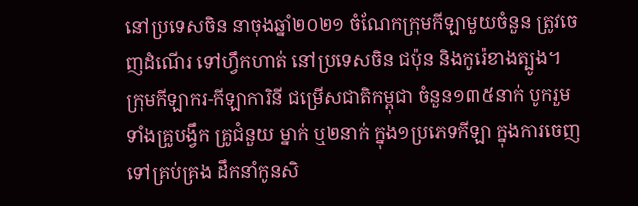នៅប្រទេសចិន នាចុងឆ្នាំ២០២១ ចំណែកក្រុមកីឡាមួយចំនួន ត្រូវចេញដំណើរ ទៅហ្វឹកហាត់ នៅប្រទេសចិន ជប៉ុន និងកូរ៉េខាងត្បូង។ ក្រុមកីឡាករ-កីឡាការិនី ជម្រើសជាតិកម្ពុជា ចំនួន១៣៥នាក់ បូករួមទាំងគ្រូបង្វឹក គ្រូជំនួយ ម្នាក់ ឬ២នាក់ ក្នុង១ប្រភេទកីឡា ក្នុងការចេញទៅគ្រប់គ្រង ដឹកនាំកូនសិ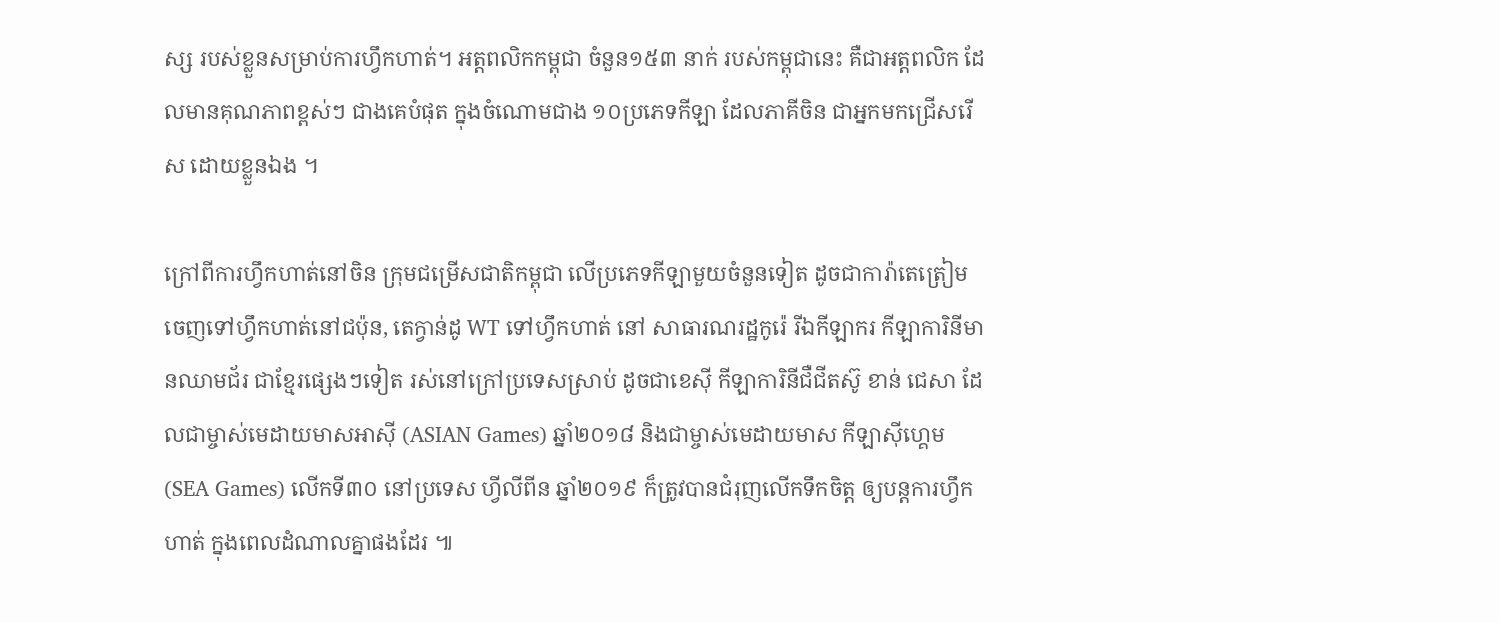ស្ស របស់ខ្លួនសម្រាប់ការហ្វឹកហាត់។ អត្តពលិកកម្ពុជា ចំនួន១៥៣ នាក់ របស់កម្ពុជានេះ គឺជាអត្តពលិក ដែលមានគុណភាពខ្ពស់ៗ ជាងគេបំផុត ក្នុងចំណោមជាង ១០ប្រភេទកីឡា ដែលភាគីចិន ជាអ្នកមកជ្រើសរើស ដោយខ្លួនឯង ។

ក្រៅពីការហ្វឹកហាត់នៅចិន ក្រុមជម្រើសជាតិកម្ពុជា លើប្រភេទកីឡាមួយចំនួនទៀត ដូចជាការ៉ាតេត្រៀម ចេញទៅហ្វឹកហាត់នៅជប៉ុន, តេក្វាន់ដូ WT ទៅហ្វឹកហាត់ នៅ សាធារណរដ្ឋកូរ៉េ រីឯកីឡាករ កីឡាការិនីមានឈាមជ័រ ជាខ្មែរផ្សេងៗទៀត រស់នៅក្រៅប្រទេសស្រាប់ ដូចជាខេស៊ី កីឡាការិនីជឺជីតស៊ូ ខាន់ ជេសា ដែលជាម្ចាស់មេដាយមាសអាស៊ី (ASIAN Games) ឆ្នាំ២០១៨ និងជាម្ចាស់មេដាយមាស កីឡាស៊ីហ្គេម (SEA Games) លើកទី៣០ នៅប្រទេស ហ្វីលីពីន ឆ្នាំ២០១៩ ក៏ត្រូវបានជំរុញលើកទឹកចិត្ត ឲ្យបន្តការហ្វឹកហាត់ ក្នុងពេលដំណាលគ្នាផងដែរ ៕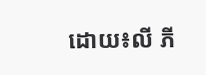ដោយ៖លី ភី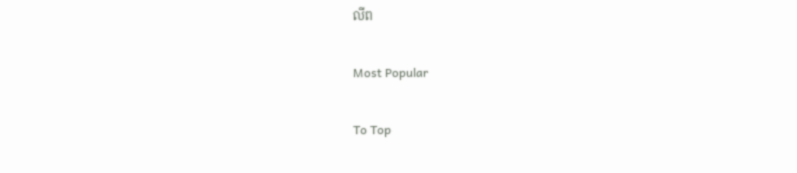លីព

Most Popular

To Top